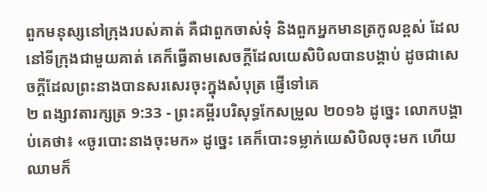ពួកមនុស្សនៅក្រុងរបស់គាត់ គឺជាពួកចាស់ទុំ និងពួកអ្នកមានត្រកូលខ្ពស់ ដែលនៅទីក្រុងជាមួយគាត់ គេក៏ធ្វើតាមសេចក្ដីដែលយេសិបិលបានបង្គាប់ ដូចជាសេចក្ដីដែលព្រះនាងបានសរសេរចុះក្នុងសំបុត្រ ផ្ញើទៅគេ
២ ពង្សាវតារក្សត្រ 9:33 - ព្រះគម្ពីរបរិសុទ្ធកែសម្រួល ២០១៦ ដូច្នេះ លោកបង្គាប់គេថា៖ «ចូរបោះនាងចុះមក» ដូច្នេះ គេក៏បោះទម្លាក់យេសិបិលចុះមក ហើយឈាមក៏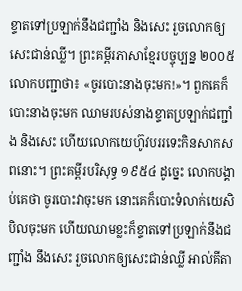ខ្ទាតទៅប្រឡាក់នឹងជញ្ជាំង និងសេះ រួចលោកឲ្យសេះជាន់ឈ្លី។ ព្រះគម្ពីរភាសាខ្មែរបច្ចុប្បន្ន ២០០៥ លោកបញ្ជាថា៖ «ចូរបោះនាងចុះមក!»។ ពួកគេក៏បោះនាងចុះមក ឈាមរបស់នាងខ្ទាតប្រឡាក់ជញ្ជាំង និងសេះ ហើយលោកយេហ៊ូវបររទេះកិនសាកសពនោះ។ ព្រះគម្ពីរបរិសុទ្ធ ១៩៥៤ ដូច្នេះ លោកបង្គាប់គេថា ចូរបោះវាចុះមក នោះគេក៏បោះទំលាក់យេសិបិលចុះមក ហើយឈាមខ្លះក៏ខ្ទាតទៅប្រឡាក់នឹងជញ្ជាំង នឹងសេះ រួចលោកឲ្យសេះជាន់ឈ្លី អាល់គីតា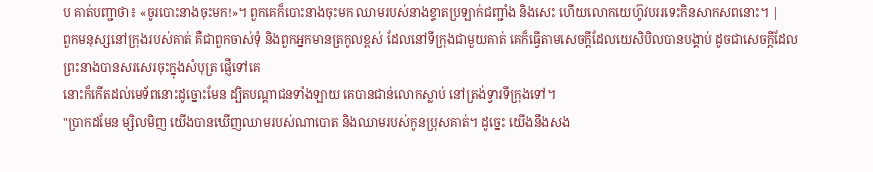ប គាត់បញ្ជាថា៖ «ចូរបោះនាងចុះមក!»។ ពួកគេក៏បោះនាងចុះមក ឈាមរបស់នាងខ្ទាតប្រឡាក់ជញ្ជាំង និងសេះ ហើយលោកយេហ៊ូវបររទេះកិនសាកសពនោះ។ |
ពួកមនុស្សនៅក្រុងរបស់គាត់ គឺជាពួកចាស់ទុំ និងពួកអ្នកមានត្រកូលខ្ពស់ ដែលនៅទីក្រុងជាមួយគាត់ គេក៏ធ្វើតាមសេចក្ដីដែលយេសិបិលបានបង្គាប់ ដូចជាសេចក្ដីដែលព្រះនាងបានសរសេរចុះក្នុងសំបុត្រ ផ្ញើទៅគេ
នោះក៏កើតដល់មេទ័ពនោះដូច្នោះមែន ដ្បិតបណ្ដាជនទាំងឡាយ គេបានជាន់លោកស្លាប់ នៅត្រង់ទ្វារទីក្រុងទៅ។
"ប្រាកដមែន ម្សិលមិញ យើងបានឃើញឈាមរបស់ណាបោត និងឈាមរបស់កូនប្រុសគាត់។ ដូច្នេះ យើងនឹងសង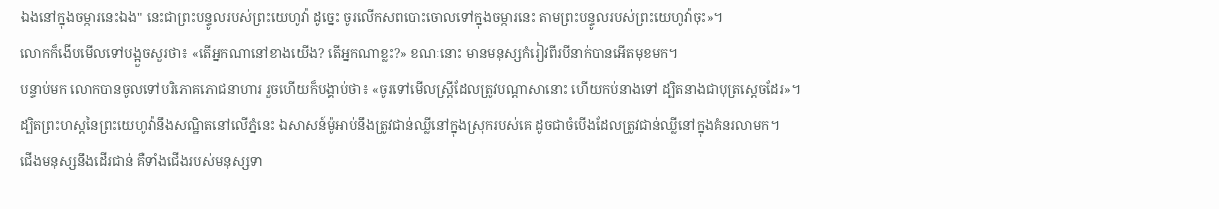ឯងនៅក្នុងចម្ការនេះឯង" នេះជាព្រះបន្ទូលរបស់ព្រះយេហូវ៉ា ដូច្នេះ ចូរលើកសពបោះចោលទៅក្នុងចម្ការនេះ តាមព្រះបន្ទូលរបស់ព្រះយេហូវ៉ាចុះ»។
លោកក៏ងើបមើលទៅបង្អួចសួរថា៖ «តើអ្នកណានៅខាងយើង? តើអ្នកណាខ្លះ?» ខណៈនោះ មានមនុស្សកំរៀវពីរបីនាក់បានអើតមុខមក។
បន្ទាប់មក លោកបានចូលទៅបរិភោគភោជនាហារ រួចហើយក៏បង្គាប់ថា៖ «ចូរទៅមើលស្ត្រីដែលត្រូវបណ្ដាសានោះ ហើយកប់នាងទៅ ដ្បិតនាងជាបុត្រស្តេចដែរ»។
ដ្បិតព្រះហស្តនៃព្រះយេហូវ៉ានឹងសណ្ឋិតនៅលើភ្នំនេះ ឯសាសន៍ម៉ូអាប់នឹងត្រូវជាន់ឈ្លីនៅក្នុងស្រុករបស់គេ ដូចជាចំបើងដែលត្រូវជាន់ឈ្លីនៅក្នុងគំនរលាមក។
ជើងមនុស្សនឹងដើរជាន់ គឺទាំងជើងរបស់មនុស្សទា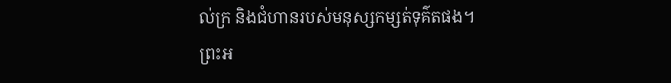ល់ក្រ និងជំហានរបស់មនុស្សកម្សត់ទុគ៌តផង។
ព្រះអ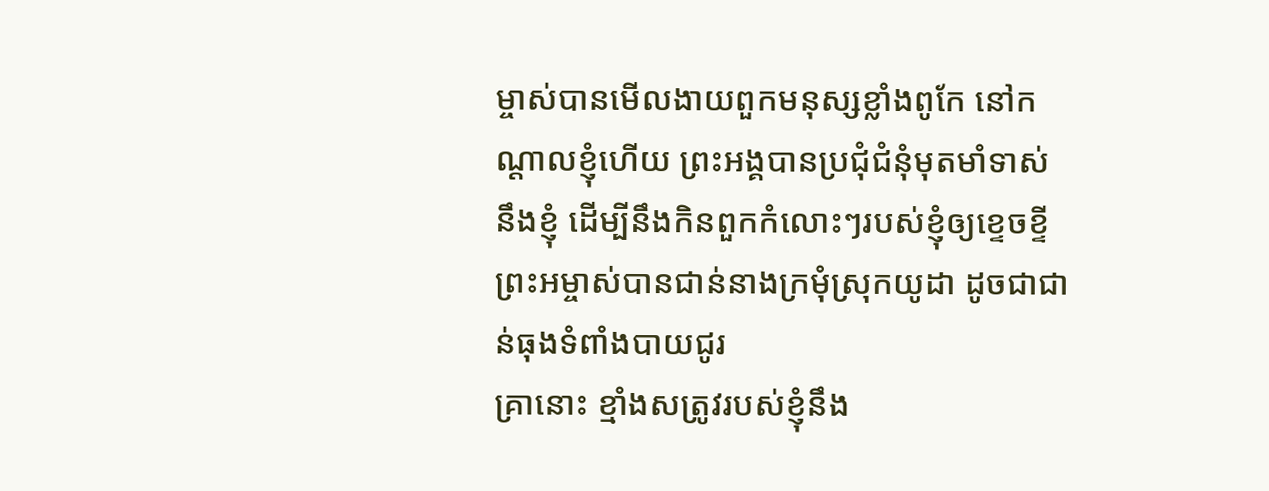ម្ចាស់បានមើលងាយពួកមនុស្សខ្លាំងពូកែ នៅកណ្ដាលខ្ញុំហើយ ព្រះអង្គបានប្រជុំជំនុំមុតមាំទាស់នឹងខ្ញុំ ដើម្បីនឹងកិនពួកកំលោះៗរបស់ខ្ញុំឲ្យខ្ទេចខ្ទី ព្រះអម្ចាស់បានជាន់នាងក្រមុំស្រុកយូដា ដូចជាជាន់ធុងទំពាំងបាយជូរ
គ្រានោះ ខ្មាំងសត្រូវរបស់ខ្ញុំនឹង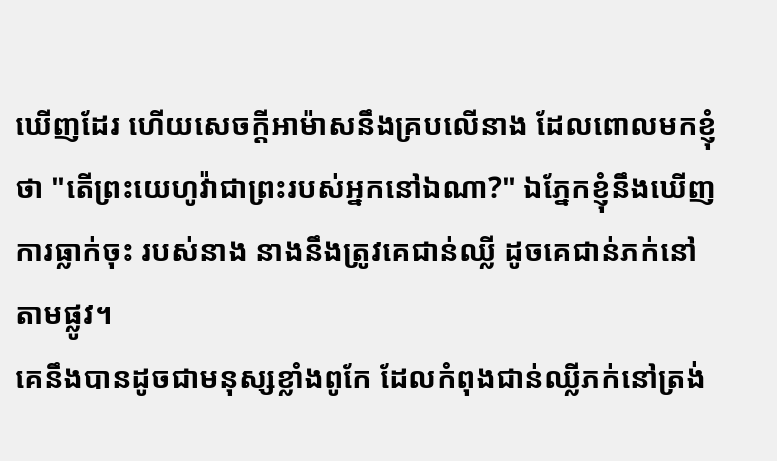ឃើញដែរ ហើយសេចក្ដីអាម៉ាសនឹងគ្របលើនាង ដែលពោលមកខ្ញុំថា "តើព្រះយេហូវ៉ាជាព្រះរបស់អ្នកនៅឯណា?" ឯភ្នែកខ្ញុំនឹងឃើញការធ្លាក់ចុះ របស់នាង នាងនឹងត្រូវគេជាន់ឈ្លី ដូចគេជាន់ភក់នៅតាមផ្លូវ។
គេនឹងបានដូចជាមនុស្សខ្លាំងពូកែ ដែលកំពុងជាន់ឈ្លីភក់នៅត្រង់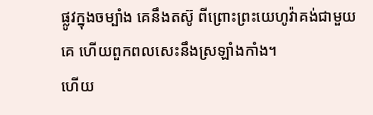ផ្លូវក្នុងចម្បាំង គេនឹងតស៊ូ ពីព្រោះព្រះយេហូវ៉ាគង់ជាមួយគេ ហើយពួកពលសេះនឹងស្រឡាំងកាំង។
ហើយ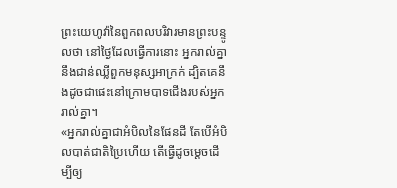ព្រះយេហូវ៉ានៃពួកពលបរិវារមានព្រះបន្ទូលថា នៅថ្ងៃដែលធ្វើការនោះ អ្នករាល់គ្នានឹងជាន់ឈ្លីពួកមនុស្សអាក្រក់ ដ្បិតគេនឹងដូចជាផេះនៅក្រោមបាទជើងរបស់អ្នករាល់គ្នា។
«អ្នករាល់គ្នាជាអំបិលនៃផែនដី តែបើអំបិលបាត់ជាតិប្រៃហើយ តើធ្វើដូចម្តេចដើម្បីឲ្យ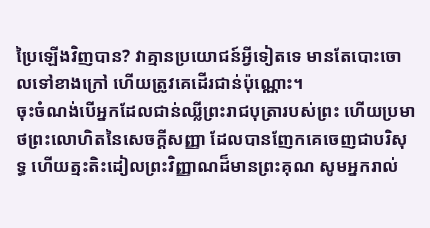ប្រៃឡើងវិញបាន? វាគ្មានប្រយោជន៍អ្វីទៀតទេ មានតែបោះចោលទៅខាងក្រៅ ហើយត្រូវគេដើរជាន់ប៉ុណ្ណោះ។
ចុះចំណង់បើអ្នកដែលជាន់ឈ្លីព្រះរាជបុត្រារបស់ព្រះ ហើយប្រមាថព្រះលោហិតនៃសេចក្ដីសញ្ញា ដែលបានញែកគេចេញជាបរិសុទ្ធ ហើយត្មះតិះដៀលព្រះវិញ្ញាណដ៏មានព្រះគុណ សូមអ្នករាល់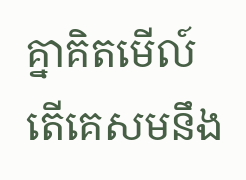គ្នាគិតមើល៍ តើគេសមនឹង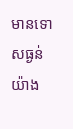មានទោសធ្ងន់យ៉ាង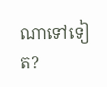ណាទៅទៀត?